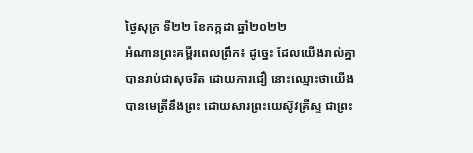ថ្ងៃសុក្រ ទី២២ ខែកក្កដា ឆ្នាំ២០២២
អំណានព្រះគម្ពីរពេលព្រឹក៖ ដូច្នេះ ដែលយើងរាល់គ្នាបានរាប់ជាសុចរិត ដោយការជឿ នោះឈ្មោះថាយើងបានមេត្រីនឹងព្រះ ដោយសារព្រះយេស៊ូវគ្រីស្ទ ជាព្រះ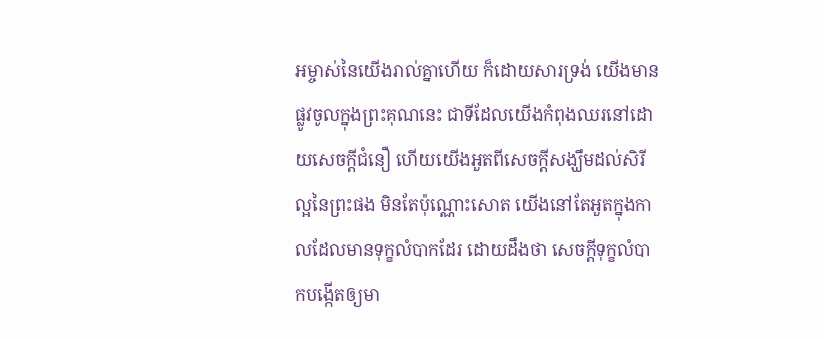អម្ចាស់នៃយើងរាល់គ្នាហើយ ក៏ដោយសារទ្រង់ យើងមានផ្លូវចូលក្នុងព្រះគុណនេះ ជាទីដែលយើងកំពុងឈរនៅដោយសេចក្តីជំនឿ ហើយយើងអួតពីសេចក្តីសង្ឃឹមដល់សិរីល្អនៃព្រះផង មិនតែប៉ុណ្ណោះសោត យើងនៅតែអួតក្នុងកាលដែលមានទុក្ខលំបាកដែរ ដោយដឹងថា សេចក្តីទុក្ខលំបាកបង្កើតឲ្យមា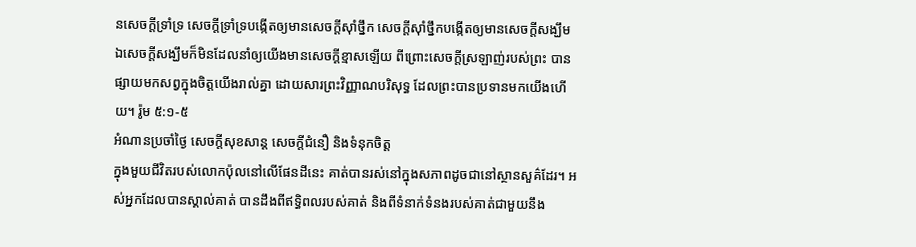នសេចក្តីទ្រាំទ្រ សេចក្តីទ្រាំទ្របង្កើតឲ្យមានសេចក្តីស៊ាំថ្នឹក សេចក្តីស៊ាំថ្នឹកបង្កើតឲ្យមានសេចក្តីសង្ឃឹម ឯសេចក្តីសង្ឃឹមក៏មិនដែលនាំឲ្យយើងមានសេចក្តីខ្មាសឡើយ ពីព្រោះសេចក្តីស្រឡាញ់របស់ព្រះ បានផ្សាយមកសព្វក្នុងចិត្តយើងរាល់គ្នា ដោយសារព្រះវិញ្ញាណបរិសុទ្ធ ដែលព្រះបានប្រទានមកយើងហើយ។ រ៉ូម ៥:១-៥
អំណានប្រចាំថ្ងៃ សេចក្តីសុខសាន្ត សេចក្តីជំនឿ និងទំនុកចិត្ត
ក្នុងមួយជីវិតរបស់លោកប៉ុលនៅលើផែនដីនេះ គាត់បានរស់នៅក្នុងសភាពដូចជានៅស្ថានសួគ៌ដែរ។ អស់អ្នកដែលបានស្គាល់គាត់ បានដឹងពីឥទ្ធិពលរបស់គាត់ និងពីទំនាក់ទំនងរបស់គាត់ជាមួយនឹង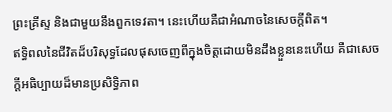ព្រះគ្រីស្ទ និងជាមួយនឹងពួកទេវតា។ នេះហើយគឺជាអំណាចនៃសេចក្តីពិត។
ឥទ្ធិពលនៃជីវិតដ៏បរិសុទ្ធដែលផុសចេញពីក្នុងចិត្តដោយមិនដឹងខ្លួននេះហើយ គឺជាសេចក្តីអធិប្បាយដ៏មានប្រសិទ្ធិភាព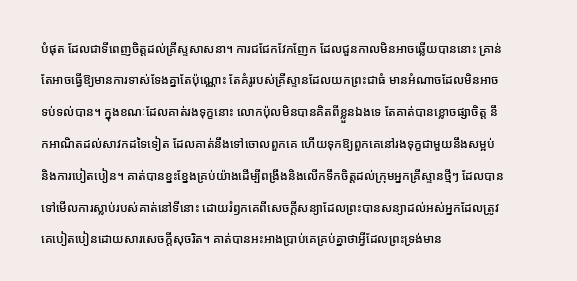បំផុត ដែលជាទីពេញចិត្តដល់គ្រីស្ទសាសនា។ ការជជែកវែកញែក ដែលជួនកាលមិនអាចឆ្លើយបាននោះ គ្រាន់តែអាចធ្វើឱ្យមានការទាស់ទែងគ្នាតែប៉ុណ្ណោះ តែគំរូរបស់គ្រីស្ទានដែលយកព្រះជាធំ មានអំណាចដែលមិនអាចទប់ទល់បាន។ ក្នុងខណៈដែលគាត់រងទុក្ខនោះ លោកប៉ុលមិនបានគិតពីខ្លួនឯងទេ តែគាត់បានខ្លោចផ្សាចិត្ត នឹកអាណិតដល់សាវកដទៃទៀត ដែលគាត់នឹងទៅចោលពួកគេ ហើយទុកឱ្យពួកគេនៅរងទុក្ខជាមួយនឹងសម្អប់ និងការបៀតបៀន។ គាត់បានខ្នះខ្នែងគ្រប់យ៉ាងដើម្បីពង្រឹងនិងលើកទឹកចិត្តដល់ក្រុមអ្នកគ្រីស្ទានថ្មីៗ ដែលបានទៅមើលការស្លាប់របស់គាត់នៅទីនោះ ដោយរំឭកគេពីសេចក្តីសន្យាដែលព្រះបានសន្យាដល់អស់អ្នកដែលត្រូវគេបៀតបៀនដោយសារសេចក្តីសុចរិត។ គាត់បានអះអាងប្រាប់គេគ្រប់គ្នាថាអ្វីដែលព្រះទ្រង់មាន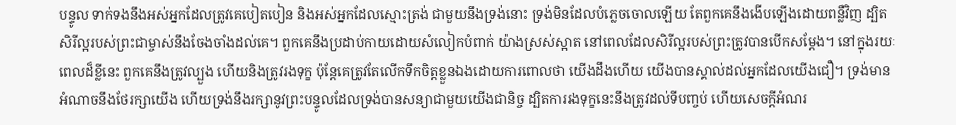បន្ទូល ទាក់ទងនឹងអស់អ្នកដែលត្រូវគេបៀតបៀន និងអស់អ្នកដែលស្មោះត្រង់ ជាមួយនឹងទ្រង់នោះ ទ្រង់មិនដែលបំភ្លេចចោលឡើយ តែពួកគេនឹងងើបឡើងដោយពន្លឺវិញ ដ្បិតសិរីល្អរបស់ព្រះជាម្ចាស់នឹងចែងចាំងដល់គេ។ ពួកគេនឹងប្រដាប់កាយដោយសំលៀកបំពាក់ យ៉ាងស្រស់ស្អាត នៅពេលដែលសិរីល្អរបស់ព្រះត្រូវបានបើកសម្តែង។ នៅក្នុងរយៈពេលដ៏ខ្លីនេះ ពួកគេនឹងត្រូវល្បួង ហើយនិងត្រូវរងទុក្ខ ប៉ុន្តែគេត្រូវតែលើកទឹកចិត្តខ្លួនឯងដោយការពោលថា យើងដឹងហើយ យើងបានស្គាល់ដល់អ្នកដែលយើងជឿ។ ទ្រង់មានអំណាចនឹងថែរក្សាយើង ហើយទ្រង់នឹងរក្សានូវព្រះបន្ទូលដែលទ្រង់បានសន្យាជាមួយយើងជានិច្ច ដ្បិតការរងទុក្ខនេះនឹងត្រូវដល់ទីបញ្ចប់ ហើយសេចក្តីអំណរ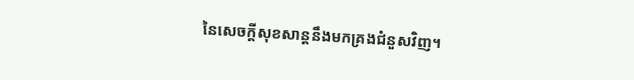នៃសេចក្តីសុខសាន្តនឹងមកគ្រងជំនួសវិញ។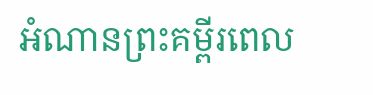អំណានព្រះគម្ពីរពេល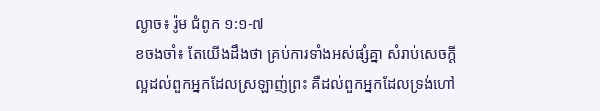ល្ងាច៖ រ៉ូម ជំពូក ១:១-៧
ខចងចាំ៖ តែយើងដឹងថា គ្រប់ការទាំងអស់ផ្សំគ្នា សំរាប់សេចក្តីល្អដល់ពួកអ្នកដែលស្រឡាញ់ព្រះ គឺដល់ពួកអ្នកដែលទ្រង់ហៅ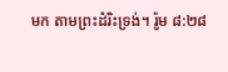មក តាមព្រះដំរិះទ្រង់។ រ៉ូម ៨:២៨